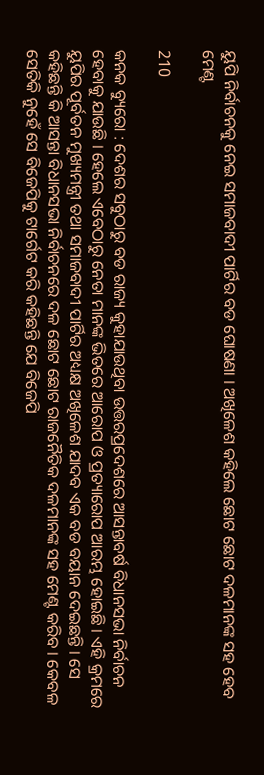ୟୁପି ନିର୍ବାଚନକୁ ନେଇ ସମାଜବାଦୀ ପାର୍ଟିର ବଡ ଘୋଷଣା । ଅଖିଳେଶ କହିଲେ ଛୋଟ ଛୋଟ ଦଳମାନଙ୍କ ସହ ହେବ ମେଣ୍ଟ

210

କନକ ବ୍ୟୁରୋ : ଦେଶର ସବୁଠାରୁ ବଡ ରାଜ୍ୟ କୁହାଯାଉଥିବା ଉତ୍ତରପ୍ରଦେଶରେ ଆସନ୍ତାବର୍ଷ ବିଧାନସଭା ନିର୍ବାଚନ ହେବାକୁ ଯାଉଛି । ହେଲେ ଏବେଠାରୁ ନେତା ମାନଙ୍କ ଭିତରେ ଆରୋପ ଓ ପ୍ରତ୍ୟାରୋପ ଆରମ୍ଭ ହୋଇଛି । ଏହି କ୍ରମରେ ୟୁପିର ପୂର୍ବତନ ମୁଖ୍ୟମନ୍ତ୍ରୀ ତଥା ସମାଜବାଦୀ ପାର୍ଟିର ଅଧ୍ୟକ୍ଷ ଅଖିଳେଶ ଯାଦବ ଏକ ବଡ ବୟାନ ଦେଇଛନ୍ତି । ସେ କହିଛନ୍ତି କି ଆସନ୍ତା ବିଧାନସଭା ନିର୍ବାଚନରେ ଦଳ ଛୋଟ ଛୋଟ ରାଜନୈତିକ ଦଳମାନଙ୍କ ସହ ମେଣ୍ଟ କରିବ । କେବଳ ସେତିକି ନୁହେଁ ସେ ବିଜେପିକୁ ଟାର୍ଗେଟ କରି କହିଛନ୍ତି ଯେ ବିଜେପି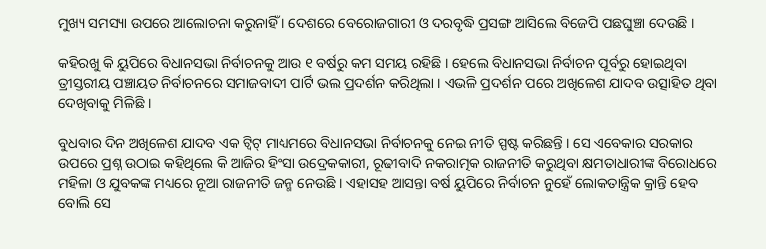ମୁଖ୍ୟ ସମସ୍ୟା ଉପରେ ଆଲୋଚନା କରୁନାହିଁ । ଦେଶରେ ବେରୋଜଗାରୀ ଓ ଦରବୃଦ୍ଧି ପ୍ରସଙ୍ଗ ଆସିଲେ ବିଜେପି ପଛଘୁଞ୍ଚା ଦେଉଛି ।

କହିରଖୁ କି ୟୁପିରେ ବିଧାନସଭା ନିର୍ବାଚନକୁ ଆଉ ୧ ବର୍ଷରୁ କମ ସମୟ ରହିଛି । ହେଲେ ବିଧାନସଭା ନିର୍ବାଚନ ପୂର୍ବରୁ ହୋଇଥିବା ତ୍ରୀସ୍ତରୀୟ ପଞ୍ଚାୟତ ନିର୍ବାଚନରେ ସମାଜବାଦୀ ପାର୍ଟି ଭଲ ପ୍ରଦର୍ଶନ କରିଥିଲା । ଏଭଳି ପ୍ରଦର୍ଶନ ପରେ ଅଖିଳେଶ ଯାଦବ ଉତ୍ସାହିତ ଥିବା ଦେଖିବାକୁ ମିଳିଛି ।

ବୁଧବାର ଦିନ ଅଖିଳେଶ ଯାଦବ ଏକ ଟ୍ୱିଟ୍ ମାଧ୍ୟମରେ ବିଧାନସଭା ନିର୍ବାଚନକୁ ନେଇ ନୀତି ସ୍ପଷ୍ଟ କରିଛନ୍ତି । ସେ ଏବେକାର ସରକାର ଉପରେ ପ୍ରଶ୍ନ ଉଠାଇ କହିଥିଲେ କି ଆଜିର ହିଂସା ଉଦ୍ରେକକାରୀ, ରୂଢୀବାଦି ନକରାତ୍ମକ ରାଜନୀତି କରୁଥିବା କ୍ଷମତାଧାରୀଙ୍କ ବିରୋଧରେ ମହିଳା ଓ ଯୁବକଙ୍କ ମଧ୍ୟରେ ନୂଆ ରାଜନୀତି ଜନ୍ମ ନେଉଛି । ଏହାସହ ଆସନ୍ତା ବର୍ଷ ୟୁପିରେ ନିର୍ବାଚନ ନୁହେଁ ଲୋକତାନ୍ତ୍ରିକ କ୍ରାନ୍ତି ହେବ ବୋଲି ସେ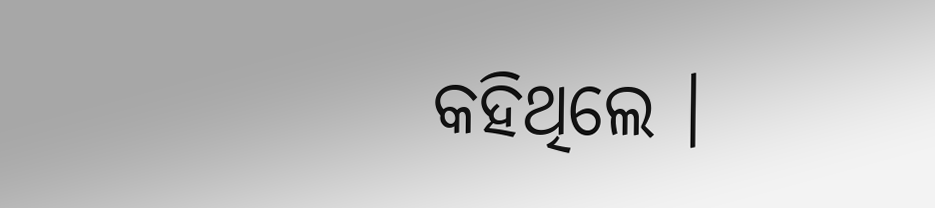କହିଥିଲେ ।